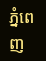ភ្នំពេញ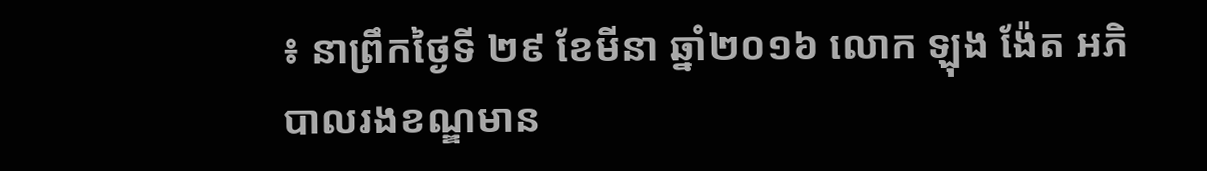៖ នាព្រឹកថ្ងៃទី ២៩ ខែមីនា ឆ្នាំ២០១៦ លោក ឡុង ង៉ែត អភិបាលរងខណ្ឌមាន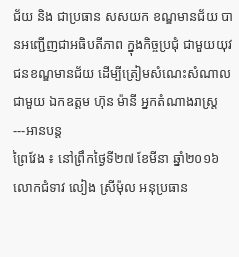ជ័យ និង ជាប្រធាន សសយក ខណ្ឌមានជ័យ បានអញ្ជើញជាអធិបតីភាព ក្នុងកិច្ចប្រជុំ ជាមួយយុវជនខណ្ឌមានជ័យ ដើម្បីត្រៀមសំណេះសំណាលជាមួយ ឯកឧត្ដម ហ៊ុន ម៉ានី អ្នកតំណាងរាស្ត្រ---អានបន្ត
ព្រៃវែង ៖ នៅព្រឹកថ្ងៃទី២៧ ខែមីនា ឆ្នាំ២០១៦ លោកជំទាវ លៀង ស្រីម៉ុល អនុប្រធាន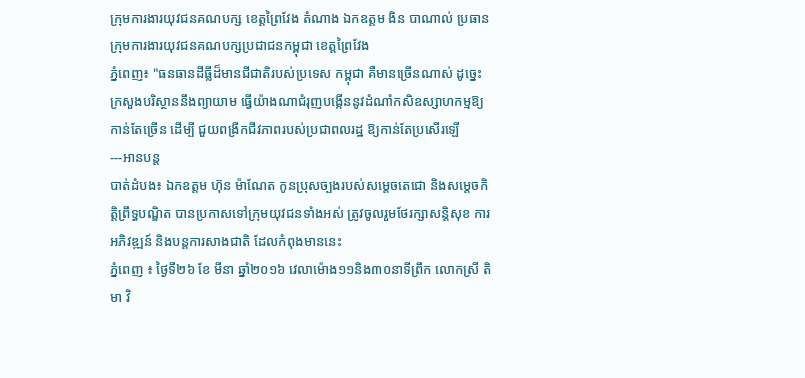ក្រុមការងារយុវជនគណបក្ស ខេត្តព្រៃវែង តំណាង ឯកឧត្តម ងិន បាណាល់ ប្រធានក្រុមការងារយុវជនគណបក្សប្រជាជនកម្ពុជា ខេត្តព្រៃវែង
ភ្នំពេញ៖ "ធនធានដីធ្លីដ៏មានជីជាតិរបស់ប្រទេស កម្ពុជា គឺមានច្រើនណាស់ ដូច្នេះក្រសួងបរិស្ថាននឹងព្យាយាម ធ្វើយ៉ាងណាជំរុញបង្កើននូវដំណាំកសិឧស្សាហកម្មឱ្យកាន់តែច្រើន ដើម្បី ជួយពង្រីកជីវភាពរបស់ប្រជាពលរដ្ឋ ឱ្យកាន់តែប្រសើរឡើ
---អានបន្ត
បាត់ដំបង៖ ឯកឧត្តម ហ៊ុន ម៉ាណែត កូនប្រុសច្បងរបស់សម្តេចតេជោ និងសម្តេចកិត្តិព្រឹទ្ធបណ្ឌិត បានប្រកាសទៅក្រុមយុវជនទាំងអស់ ត្រូវចូលរួមថែរក្សាសន្តិសុខ ការអភិវឌ្ឍន៍ និងបន្តការសាងជាតិ ដែលកំពុងមាននេះ
ភ្នំពេញ ៖ ថ្ងៃទី២៦ ខែ មីនា ឆ្នាំ២០១៦ វេលាម៉ោង១១និង៣០នាទីព្រឹក លោកស្រី តិមា វិ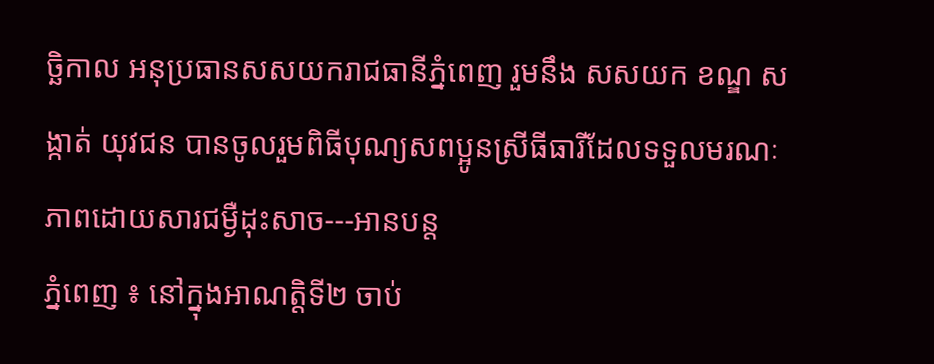ច្ឆិកាល អនុប្រធានសសយករាជធានីភ្នំពេញ រួមនឹង សសយក ខណ្ឌ សង្កាត់ យុវជន បានចូលរួមពិធីបុណ្យសពប្អូនស្រីធីធារីដែលទទួលមរណៈភាពដោយសារជម្ងឺដុះសាច---អានបន្ត
ភ្នំពេញ ៖ នៅក្នុងអាណត្តិទី២ ចាប់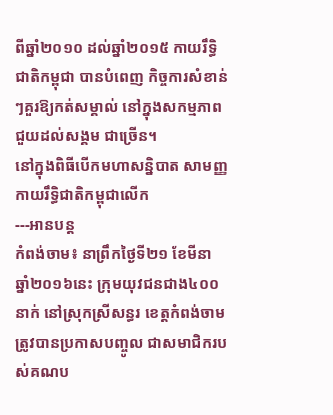ពីឆ្នាំ២០១០ ដល់ឆ្នាំ២០១៥ កាយរឹទ្ធិជាតិកម្ពុជា បានបំពេញ កិច្ចការសំខាន់ៗគួរឱ្យកត់សម្គាល់ នៅក្នុងសកម្មភាពជួយដល់សង្គម ជាច្រើន។
នៅក្នុងពិធីបើកមហាសន្និបាត សាមញ្ញកាយរឹទ្ធិជាតិកម្ពុជាលើក
---អានបន្ត
កំពង់ចាម៖ នាព្រឹកថ្ងៃទី២១ ខែមីនា ឆ្នាំ២០១៦នេះ ក្រុមយុវជនជាង៤០០នាក់ នៅស្រុកស្រីសន្ធរ ខេត្តកំពង់ចាម ត្រូវបានប្រកាសបញ្ចូល ជាសមាជិករបស់គណប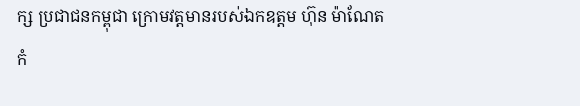ក្ស ប្រជាជនកម្ពុជា ក្រោមវត្តមានរបស់ឯកឧត្តម ហ៊ុន ម៉ាណែត
កំ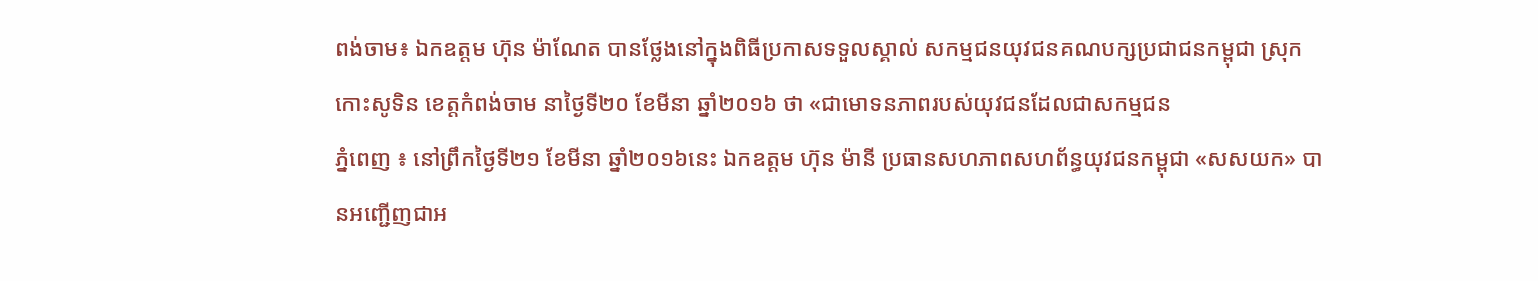ពង់ចាម៖ ឯកឧត្តម ហ៊ុន ម៉ាណែត បានថ្លែងនៅក្នុងពិធីប្រកាសទទួលស្គាល់ សកម្មជនយុវជនគណបក្សប្រជាជនកម្ពុជា ស្រុកកោះសូទិន ខេត្តកំពង់ចាម នាថ្ងៃទី២០ ខែមីនា ឆ្នាំ២០១៦ ថា «ជាមោទនភាពរបស់យុវជនដែលជាសកម្មជន
ភ្នំពេញ ៖ នៅព្រឹកថ្ងៃទី២១ ខែមីនា ឆ្នាំ២០១៦នេះ ឯកឧត្តម ហ៊ុន ម៉ានី ប្រធានសហភាពសហព័ន្ធយុវជនកម្ពុជា «សសយក» បានអញ្ជើញជាអ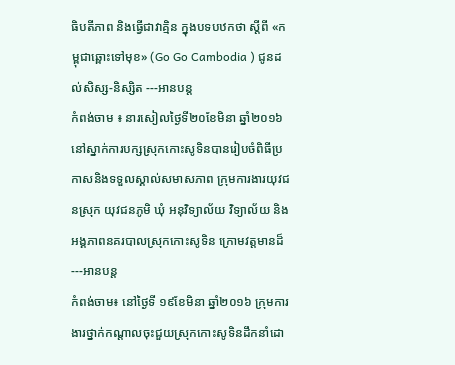ធិបតីភាព និងធ្វើជាវាគ្មិន ក្នុងបទបឋកថា ស្ដីពី «កម្ពុជាឆ្ពោះទៅមុខ» (Go Go Cambodia ) ជូនដល់សិស្ស-និស្សិត ---អានបន្ត
កំពង់ចាម ៖ នារសៀលថ្ងៃទី២០ខែមិនា ឆ្នាំ២០១៦ នៅស្នាក់ការបក្សស្រុកកោះសូទិនបានរៀបចំពិធីប្រកាសនិងទទួលស្គាល់សមាសភាព ក្រុមការងារយុវជនស្រុក យុវជនភូមិ ឃុំ អនុវិទ្យាល័យ វិទ្យាល័យ និង អង្គភាពនគរបាលស្រុកកោះសូទិន ក្រោមវត្តមានដ៏---អានបន្ត
កំពង់ចាម៖ នៅថ្ងៃទី ១៩ខែមិនា ឆ្នាំ២០១៦ ក្រុមការងារថ្នាក់កណ្តាលចុះជួយស្រុកកោះសូទិនដឹកនាំដោ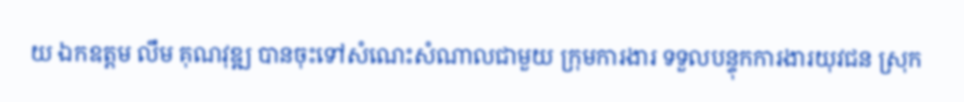យ ឯកឧត្តម លឹម គុណវុឌ្ឍ បានចុះទៅសំណេះសំណាលជាមួយ ក្រុមការងារ ទទួលបន្ទុកការងារយុវជន ស្រុក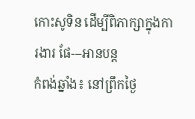កោះសូទិន ដើម្បីពិភាក្សាក្នុងការងារ ផែ---អានបន្ត
កំពង់ឆ្នាំង៖ នៅព្រឹកថៃ្ង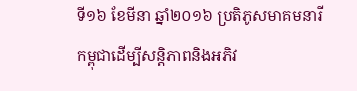ទី១៦ ខែមីនា ឆ្នាំ២០១៦ ប្រតិភូសមាគមនារីកម្ពុជាដើម្បីសន្តិភាពនិងអភិវ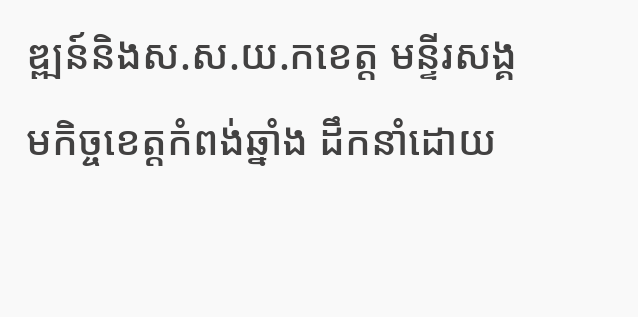ឌ្ឍន៍និងស.ស.យ.កខេត្ត មន្ទីរសង្គមកិច្ចខេត្តកំពង់ឆ្នាំង ដឹកនាំដោយ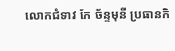លោកជំទាវ កែ ច័ន្ទមុនី ប្រធានកិ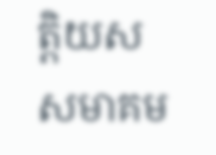តិ្តយសសមាគម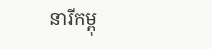នារីកម្ពុ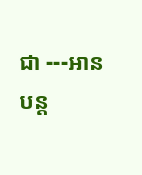ជា ---អានបន្ត